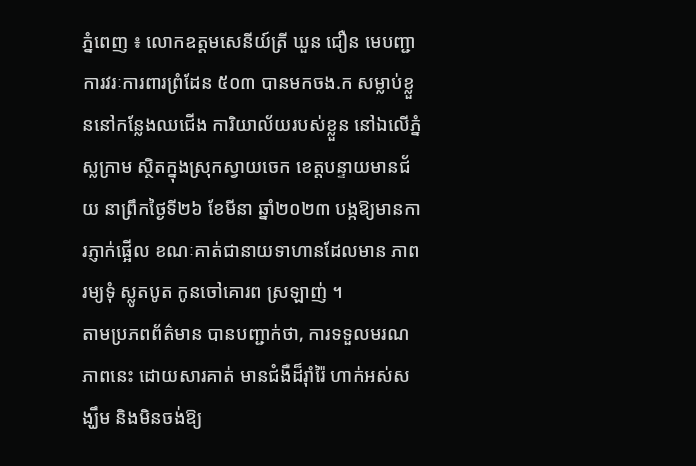ភ្នំពេញ ៖ លោកឧត្តមសេនីយ៍ត្រី ឃួន ជឿន មេបញ្ជាការវរៈការពារព្រំដែន ៥០៣ បានមកចង.ក សម្លាប់ខ្លួននៅកន្លែងឈជើង ការិយាល័យរបស់ខ្លួន នៅឯលើភ្នំស្លក្រាម ស្ថិតក្នុងស្រុកស្វាយចេក ខេត្តបន្ទាយមានជ័យ នាព្រឹកថ្ងៃទី២៦ ខែមីនា ឆ្នាំ២០២៣ បង្កឱ្យមានការភ្ញាក់ផ្អើល ខណៈគាត់ជានាយទាហានដែលមាន ភាពរម្យទុំ ស្លូតបូត កូនចៅគោរព ស្រឡាញ់ ។
តាមប្រភពព័ត៌មាន បានបញ្ជាក់ថា, ការទទួលមរណភាពនេះ ដោយសារគាត់ មានជំងឺដ៏រ៉ាំរ៉ៃ ហាក់អស់សង្ឃឹម និងមិនចង់ឱ្យ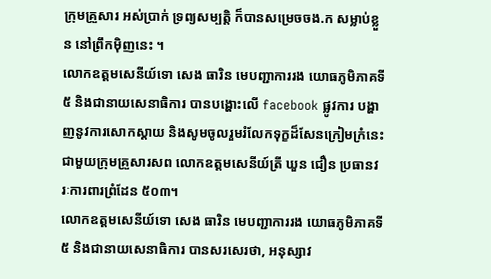ក្រុមគ្រួសារ អស់ប្រាក់ ទ្រព្យសម្បត្តិ ក៏បានសម្រេចចង.ក សម្លាប់ខ្លួន នៅព្រឹកមុិញនេះ ។
លោកឧត្តមសេនីយ៍ទោ សេង ធារិន មេបញ្ជាការរង យោធភូមិភាគទី៥ និងជានាយសេនាធិការ បានបង្ហោះលើ facebook ផ្លូវការ បង្ហាញនូវការសោកស្តាយ និងសូមចូលរួមរំលែកទុក្ខដ៏សែនក្រៀមក្រំនេះ ជាមួយក្រុមគ្រួសារសព លោកឧត្តមសេនីយ៍ត្រី ឃួន ជឿន ប្រធានវរៈការពារព្រំដែន ៥០៣។
លោកឧត្តមសេនីយ៍ទោ សេង ធារិន មេបញ្ជាការរង យោធភូមិភាគទី៥ និងជានាយសេនាធិការ បានសរសេរថា, អនុស្សាវ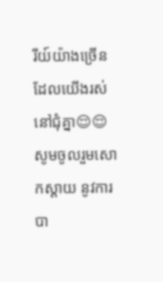រីយ៍យ៉ាងច្រេីនដែលយេីងរស់នៅជុំគ្នា😌😌សូមចូលរួមសោកស្តាយ នូវការបា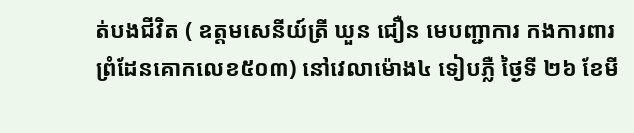ត់បងជីវិត ( ឧត្តមសេនីយ៍ត្រី ឃួន ជឿន មេបញ្ជាការ កងការពារព្រំដែនគោកលេខ៥០៣) នៅវេលាម៉ោង៤ ទៀបភ្លឺ ថ្ងៃទី ២៦ ខែមី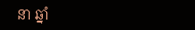នា ឆ្នាំ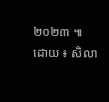២០២៣ ៕
ដោយ ៖ សិលា